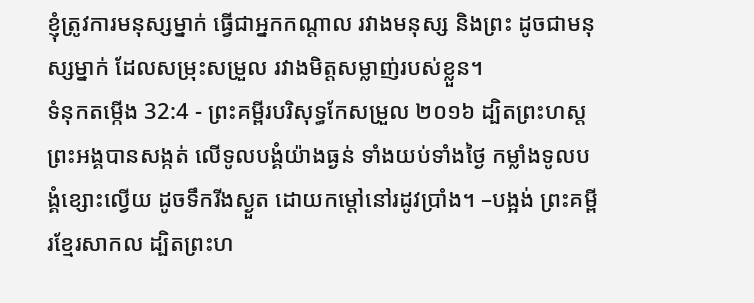ខ្ញុំត្រូវការមនុស្សម្នាក់ ធ្វើជាអ្នកកណ្ដាល រវាងមនុស្ស និងព្រះ ដូចជាមនុស្សម្នាក់ ដែលសម្រុះសម្រួល រវាងមិត្តសម្លាញ់របស់ខ្លួន។
ទំនុកតម្កើង 32:4 - ព្រះគម្ពីរបរិសុទ្ធកែសម្រួល ២០១៦ ដ្បិតព្រះហស្តព្រះអង្គបានសង្កត់ លើទូលបង្គំយ៉ាងធ្ងន់ ទាំងយប់ទាំងថ្ងៃ កម្លាំងទូលបង្គំខ្សោះល្វើយ ដូចទឹករីងស្ងួត ដោយកម្ដៅនៅរដូវប្រាំង។ –បង្អង់ ព្រះគម្ពីរខ្មែរសាកល ដ្បិតព្រះហ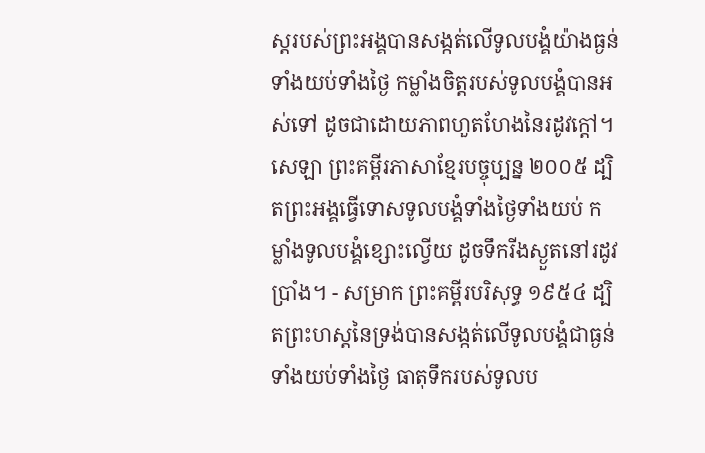ស្តរបស់ព្រះអង្គបានសង្កត់លើទូលបង្គំយ៉ាងធ្ងន់ទាំងយប់ទាំងថ្ងៃ កម្លាំងចិត្តរបស់ទូលបង្គំបានអស់ទៅ ដូចជាដោយភាពហួតហែងនៃរដូវក្ដៅ។ សេឡា ព្រះគម្ពីរភាសាខ្មែរបច្ចុប្បន្ន ២០០៥ ដ្បិតព្រះអង្គធ្វើទោសទូលបង្គំទាំងថ្ងៃទាំងយប់ កម្លាំងទូលបង្គំខ្សោះល្វើយ ដូចទឹករីងស្ងួតនៅរដូវប្រាំង។ - សម្រាក ព្រះគម្ពីរបរិសុទ្ធ ១៩៥៤ ដ្បិតព្រះហស្តនៃទ្រង់បានសង្កត់លើទូលបង្គំជាធ្ងន់ ទាំងយប់ទាំងថ្ងៃ ធាតុទឹករបស់ទូលប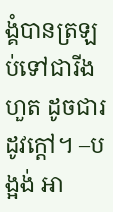ង្គំបានត្រឡប់ទៅជារីងហួត ដូចជារដូវក្តៅ។ –បង្អង់ អា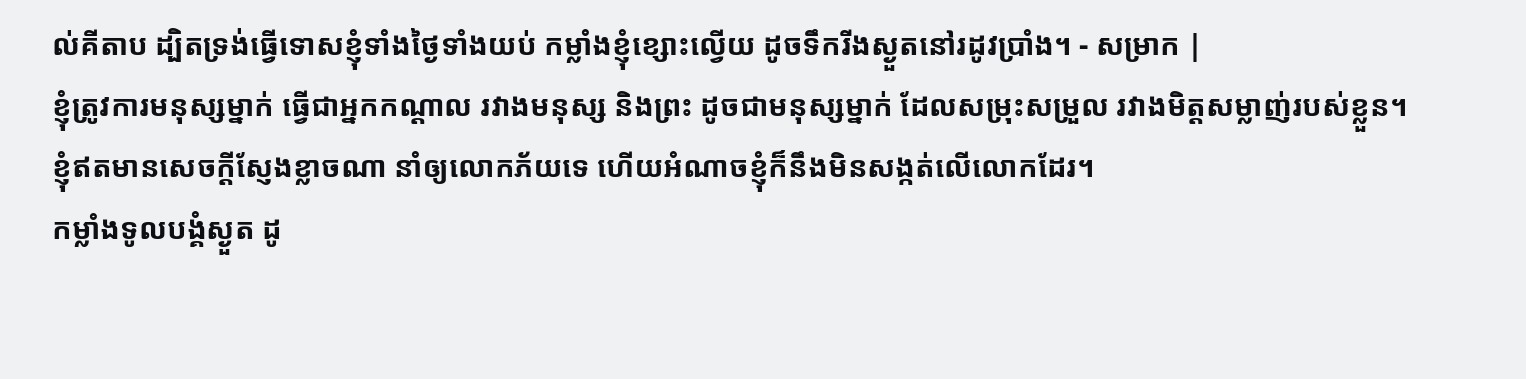ល់គីតាប ដ្បិតទ្រង់ធ្វើទោសខ្ញុំទាំងថ្ងៃទាំងយប់ កម្លាំងខ្ញុំខ្សោះល្វើយ ដូចទឹករីងស្ងួតនៅរដូវប្រាំង។ - សម្រាក |
ខ្ញុំត្រូវការមនុស្សម្នាក់ ធ្វើជាអ្នកកណ្ដាល រវាងមនុស្ស និងព្រះ ដូចជាមនុស្សម្នាក់ ដែលសម្រុះសម្រួល រវាងមិត្តសម្លាញ់របស់ខ្លួន។
ខ្ញុំឥតមានសេចក្ដីស្ញែងខ្លាចណា នាំឲ្យលោកភ័យទេ ហើយអំណាចខ្ញុំក៏នឹងមិនសង្កត់លើលោកដែរ។
កម្លាំងទូលបង្គំស្ងួត ដូ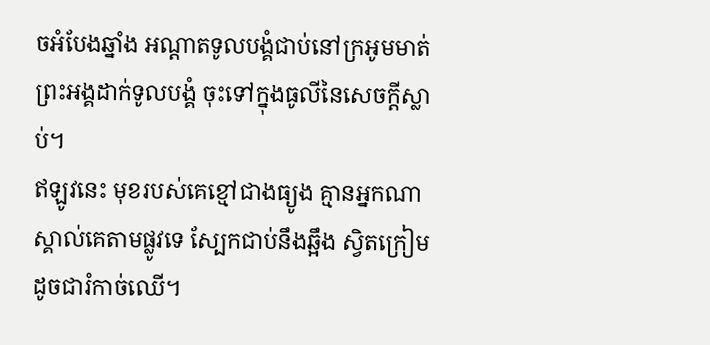ចអំបែងឆ្នាំង អណ្ដាតទូលបង្គំជាប់នៅក្រអូមមាត់ ព្រះអង្គដាក់ទូលបង្គំ ចុះទៅក្នុងធូលីនៃសេចក្ដីស្លាប់។
ឥឡូវនេះ មុខរបស់គេខ្មៅជាងធ្យូង គ្មានអ្នកណាស្គាល់គេតាមផ្លូវទេ ស្បែកជាប់នឹងឆ្អឹង ស្វិតក្រៀមដូចជារំកាច់ឈើ។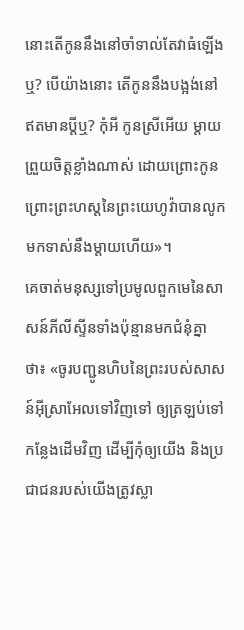នោះតើកូននឹងនៅចាំទាល់តែវាធំឡើងឬ? បើយ៉ាងនោះ តើកូននឹងបង្អង់នៅឥតមានប្តីឬ? កុំអី កូនស្រីអើយ ម្តាយព្រួយចិត្តខ្លាំងណាស់ ដោយព្រោះកូន ព្រោះព្រះហស្តនៃព្រះយេហូវ៉ាបានលូកមកទាស់នឹងម្តាយហើយ»។
គេចាត់មនុស្សទៅប្រមូលពួកមេនៃសាសន៍ភីលីស្ទីនទាំងប៉ុន្មានមកជំនុំគ្នាថា៖ «ចូរបញ្ជូនហិបនៃព្រះរបស់សាសន៍អ៊ីស្រាអែលទៅវិញទៅ ឲ្យត្រឡប់ទៅកន្លែងដើមវិញ ដើម្បីកុំឲ្យយើង និងប្រជាជនរបស់យើងត្រូវស្លា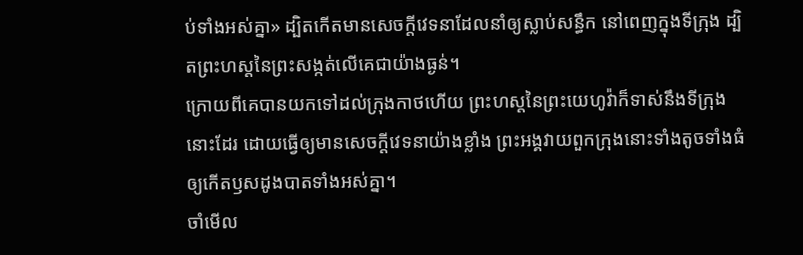ប់ទាំងអស់គ្នា» ដ្បិតកើតមានសេចក្ដីវេទនាដែលនាំឲ្យស្លាប់សន្ធឹក នៅពេញក្នុងទីក្រុង ដ្បិតព្រះហស្តនៃព្រះសង្កត់លើគេជាយ៉ាងធ្ងន់។
ក្រោយពីគេបានយកទៅដល់ក្រុងកាថហើយ ព្រះហស្តនៃព្រះយេហូវ៉ាក៏ទាស់នឹងទីក្រុងនោះដែរ ដោយធ្វើឲ្យមានសេចក្ដីវេទនាយ៉ាងខ្លាំង ព្រះអង្គវាយពួកក្រុងនោះទាំងតូចទាំងធំ ឲ្យកើតឫសដូងបាតទាំងអស់គ្នា។
ចាំមើល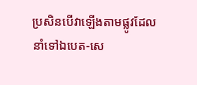ប្រសិនបើវាឡើងតាមផ្លូវដែលនាំទៅឯបេត-សេ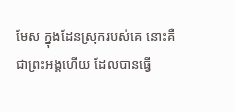មែស ក្នុងដែនស្រុករបស់គេ នោះគឺជាព្រះអង្គហើយ ដែលបានធ្វើ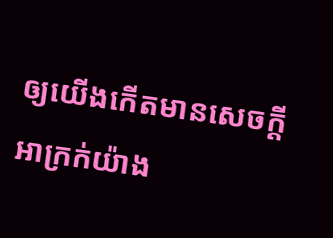ឲ្យយើងកើតមានសេចក្ដីអាក្រក់យ៉ាង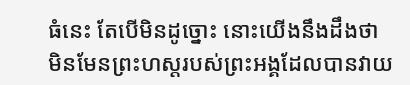ធំនេះ តែបើមិនដូច្នោះ នោះយើងនឹងដឹងថា មិនមែនព្រះហស្តរបស់ព្រះអង្គដែលបានវាយ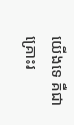យើងទេ គឺជាគ្រោះរ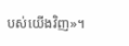បស់យើងវិញ»។